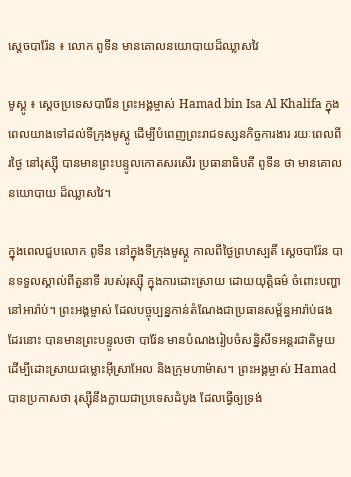ស្តេចបារ៉ែន ៖ លោក ពូទីន មានគោលនយោបាយដ៏ឈ្លាសវៃ

មូស្គូ ៖ ស្តេចប្រទេសបារ៉ែន ព្រះអង្គម្ចាស់ Hamad bin Isa Al Khalifa ក្នុងពេលយាងទៅដល់ទីក្រុងមូស្គូ ដើម្បីបំពេញព្រះរាជទស្សនកិច្ចការងារ រយៈពេលពីរថ្ងៃ នៅរុស្ស៊ី បានមានព្រះបន្ទូលកោតសរសើរ ប្រធានាធិបតី ពូទីន ថា មានគោលនយោបាយ ដ៏ឈ្លាសវៃ។

ក្នុងពេលជួបលោក ពូទីន នៅក្នុងទីក្រុងមូស្គូ កាលពីថ្ងៃព្រហស្បតិ៍ ស្តេចបារ៉ែន បានទទួលស្គាល់ពីតួនាទី របស់រុស្ស៊ី ក្នុងការដោះស្រាយ ដោយយុត្តិធម៌ ចំពោះបញ្ហា នៅអារ៉ាប់។ ព្រះអង្គម្ចាស់ ដែលបច្ចុប្បន្នកាន់តំណែងជាប្រធានសម្ព័ន្ធអារ៉ាប់ផងដែរនោះ បានមានព្រះបន្ទូលថា បារ៉ែន មានបំណងរៀបចំសន្និសីទអន្តរជាតិមួយ ដើម្បីដោះស្រាយជម្លោះអ៊ីស្រាអែល និងក្រុមហាម៉ាស។ ព្រះអង្គម្ចាស់ Hamad បានប្រកាសថា រុស្ស៊ីនឹងក្លាយជាប្រទេសដំបូង ដែលធ្វើឲ្យទ្រង់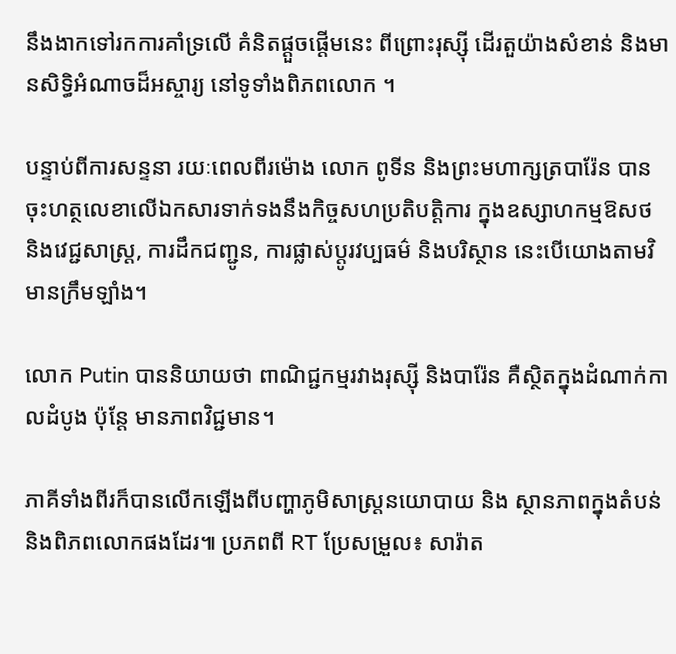នឹងងាកទៅរកការគាំទ្រលើ គំនិតផ្តួចផ្តើមនេះ ពីព្រោះរុស្ស៊ី ដើរតួយ៉ាងសំខាន់ និងមានសិទ្ធិអំណាចដ៏អស្ចារ្យ នៅទូទាំងពិភពលោក ។

បន្ទាប់ពីការសន្ទនា រយៈពេលពីរម៉ោង លោក ពូទីន និងព្រះមហាក្សត្របារ៉ែន បានចុះហត្ថលេខាលើឯកសារទាក់ទងនឹងកិច្ចសហប្រតិបត្តិការ ក្នុងឧស្សាហកម្មឱសថ និងវេជ្ជសាស្ត្រ, ការដឹកជញ្ជូន, ការផ្លាស់ប្តូរវប្បធម៌ និងបរិស្ថាន នេះបើយោងតាមវិមានក្រឹមឡាំង។

លោក Putin បាននិយាយថា ពាណិជ្ជកម្មរវាងរុស្ស៊ី និងបារ៉ែន គឺស្ថិតក្នុងដំណាក់កាលដំបូង ប៉ុន្តែ មានភាពវិជ្ជមាន។

ភាគីទាំងពីរក៏បានលើកឡើងពីបញ្ហាភូមិសាស្ត្រនយោបាយ និង ស្ថានភាពក្នុងតំបន់ និងពិភពលោកផងដែរ៕ ប្រភពពី RT ប្រែសម្រួល៖ សារ៉ាត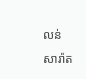លន់ សារ៉ាត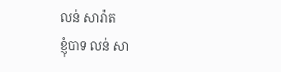លន់ សារ៉ាត
ខ្ញុំបាទ លន់ សា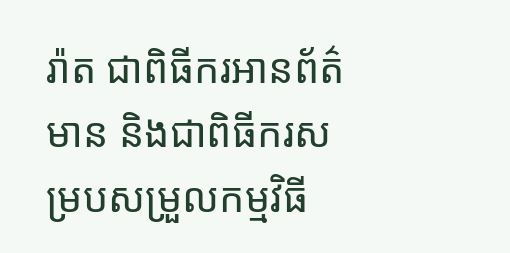រ៉ាត ជាពិធីករអានព័ត៌មាន និងជាពិធីករសម្របសម្រួលកម្មវិធី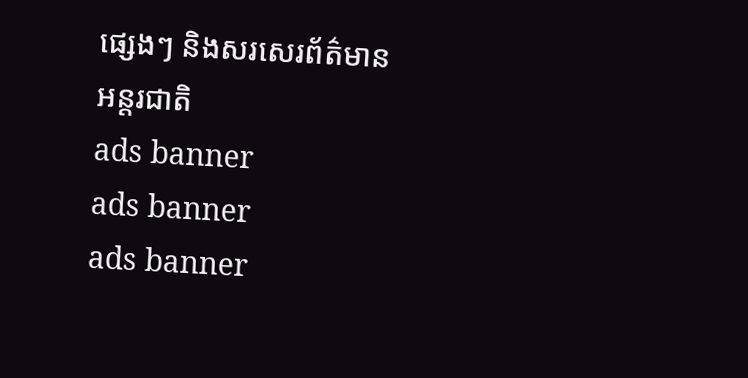ផ្សេងៗ និងសរសេរព័ត៌មានអន្តរជាតិ
ads banner
ads banner
ads banner